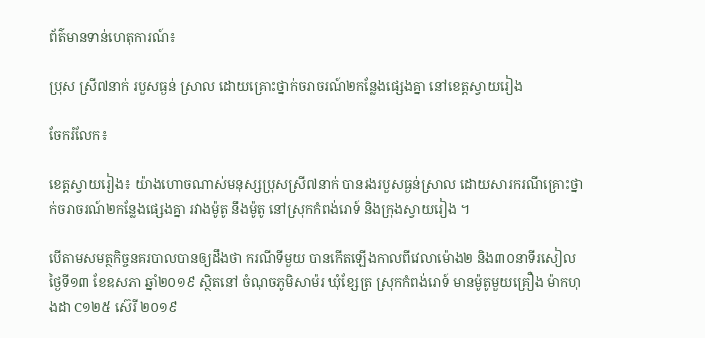ព័ត៌មានទាន់ហេតុការណ៍៖

ប្រុស ស្រី៧នាក់ របួសធ្ងន់ ស្រាល ដោយគ្រោះថ្នាក់ចរាចរណ៍២កន្លែងផ្សេងគ្នា នៅខេត្តស្វាយរៀង

ចែករំលែក៖

ខេត្តស្វាយរៀង៖ យ៉ាងហោចណាស់មនុស្សប្រុសស្រី៧នាក់ បានរងរបួសធ្ងន់ស្រាល ដោយសារករណីគ្រោះថ្នាក់ចរាចរណ៍២កន្លែងផ្សេងគ្នា រវាងម៉ូតូ នឹងម៉ូតូ នៅស្រុកកំពង់រោទ៍ និងក្រុងស្វាយរៀង ។

បើតាមសមត្ថកិច្ចនគរបាលបានឲ្យដឹងថា ករណីទីមួយ បានកើតឡើងកាលពីវេលាម៉ោង២ និង៣០នាទីរសៀល ថ្ងៃទី១៣ ខែឧសភា ឆ្នាំ២០១៩ ស្ថិតនៅ ចំណុចភូមិសាម៉រ ឃុំខ្សែត្រ ស្រុកកំពង់រោទ៍ មានម៉ូតូមួយគ្រឿង ម៉ាកហុងដា C១២៥ ស៊េរី ២០១៩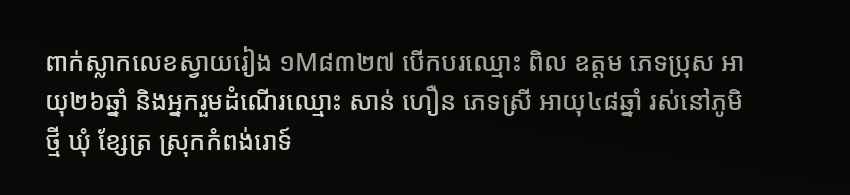ពាក់ស្លាកលេខស្វាយរៀង ១M៨៣២៧ បើកបរឈ្មោះ ពិល ឧត្តម ភេទប្រុស អាយុ២៦ឆ្នាំ និងអ្នករួមដំណើរឈ្មោះ សាន់ ហឿន ភេទស្រី អាយុ៤៨ឆ្នាំ រស់នៅភូមិថ្មី ឃុំ ខ្សែត្រ ស្រុកកំពង់រោទ៍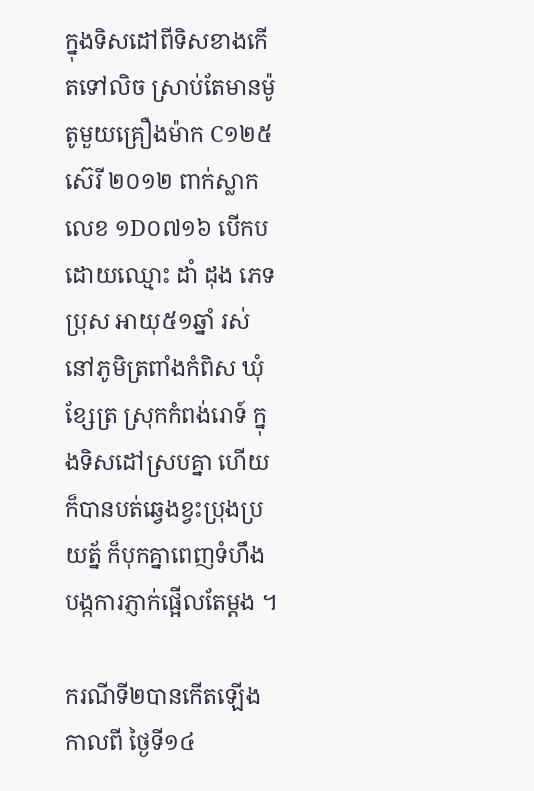ក្នុងទិសដៅពីទិសខាងកើតទៅលិច ស្រាប់តែមានម៉ូតូមួយគ្រឿងម៉ាក C១២៥ ស៊េរី ២០១២ ពាក់ស្លាកលេខ ១D០៧១៦ បើកបដោយឈ្មោះ ដាំ ដុង ភេទប្រុស អាយុ៥១ឆ្នាំ រស់នៅភូមិត្រពាំងកំពិស ឃុំខ្សែត្រ ស្រុកកំពង់រោទ៍ ក្នុងទិសដៅស្របគ្នា ហើយក៏បានបត់ឆ្វេងខ្វះប្រុងប្រយត្ន័ ក៏បុកគ្នាពេញទំហឹងបង្កការភ្ញាក់ផ្អើលតែម្ដង ។

ករណីទី២បានកើតឡើងកាលពី ថ្ងៃទី១៤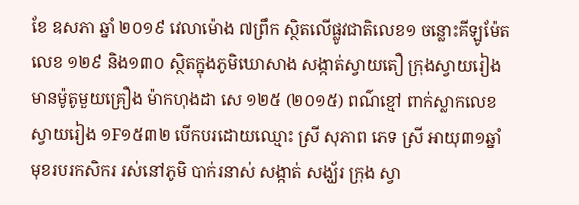ខែ ឧសភា ឆ្នាំ ២០១៩ វេលាម៉ោង ៧ព្រឹក ស្ថិតលើផ្លូវជាតិលេខ១ ចន្លោះគីឡូម៉ែតលេខ ១២៩ និង១៣០ ស្ថិតក្នុងភូមិឃោសាង សង្កាត់ស្វាយតឿ ក្រុងស្វាយរៀង មានម៉ូតូមួយគ្រឿង ម៉ាកហុងដា សេ ១២៥ (២០១៥) ពណ៌ខ្មៅ ពាក់ស្លាកលេខ ស្វាយរៀង ១F១៥៣២ បើកបរដោយឈ្មោះ ស្រី សុភាព ភេទ ស្រី អាយុ៣១ឆ្នាំ មុខរបរកសិករ រស់នៅភូមិ បាក់រនាស់ សង្កាត់ សង្ឃ័រ ក្រុង ស្វា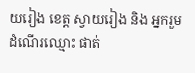យរៀង ខេត្ត ស្វាយរៀង និង អ្នករួមដំណើរឈ្មោះ ផាត់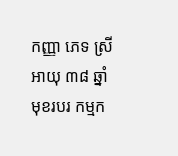កញ្ញា ភេទ ស្រី អាយុ ៣៨ ឆ្នាំ មុខរបរ កម្មក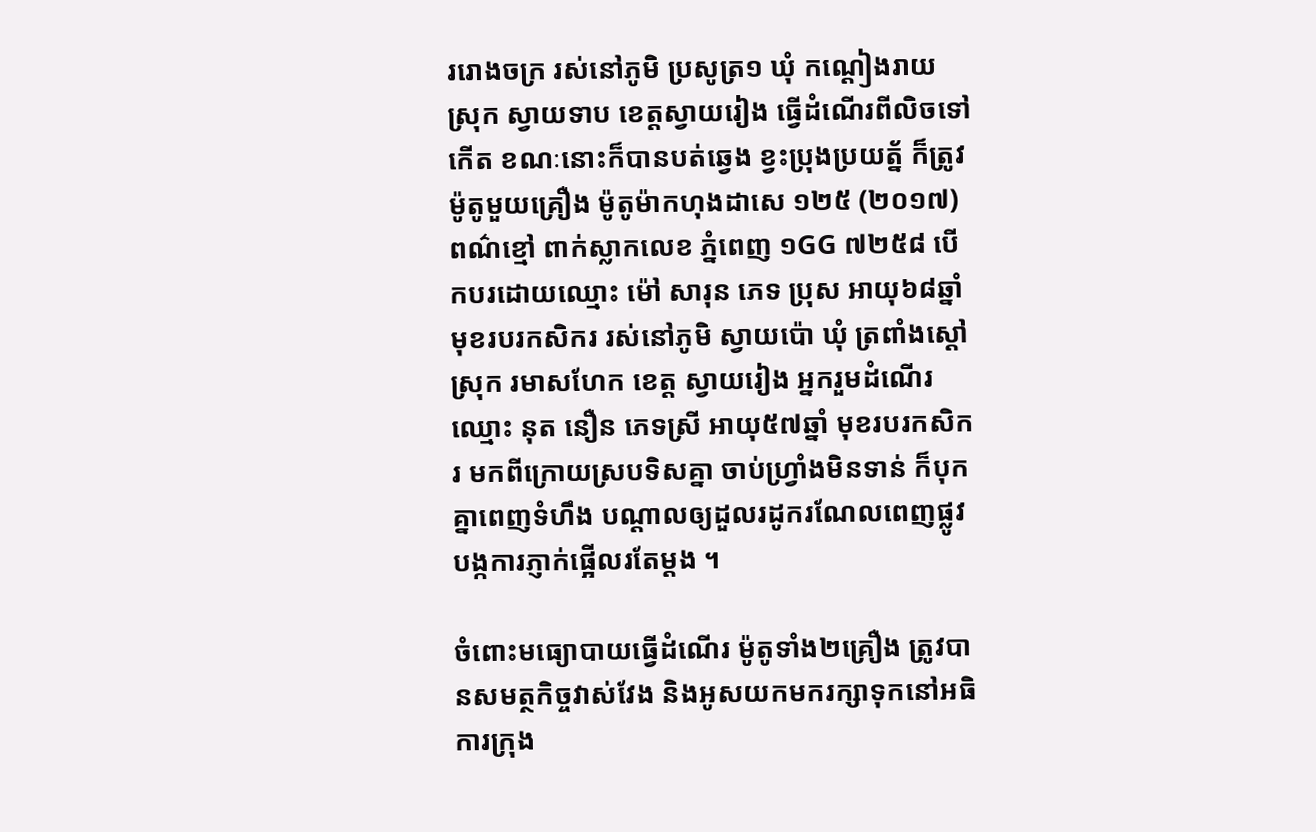ររោងចក្រ រស់នៅភូមិ ប្រសូត្រ១ ឃុំ កណ្ដៀងរាយ ស្រុក ស្វាយទាប ខេត្តស្វាយរៀង ធ្វើដំណើរពីលិចទៅកើត ខណៈនោះក៏បានបត់ឆ្វេង ខ្វះប្រុងប្រយត្ន័ ក៏ត្រូវម៉ូតូមួយគ្រឿង ម៉ូតូម៉ាកហុងដាសេ ១២៥ (២០១៧) ពណ៌ខ្មៅ ពាក់ស្លាកលេខ ភ្នំពេញ ១GG ៧២៥៨ បើកបរដោយឈ្មោះ ម៉ៅ សារុន ភេទ ប្រុស អាយុ៦៨ឆ្នាំ មុខរបរកសិករ រស់នៅភូមិ ស្វាយប៉ោ ឃុំ ត្រពាំងស្ដៅ ស្រុក រមាសហែក ខេត្ត ស្វាយរៀង អ្នករួមដំណើរឈ្មោះ នុត នឿន ភេទស្រី អាយុ៥៧ឆ្នាំ មុខរបរកសិករ មកពីក្រោយស្របទិសគ្នា ចាប់ហ្វ្រាំងមិនទាន់ ក៏បុកគ្នាពេញទំហឹង បណ្ដាលឲ្យដួលរដូករណែលពេញផ្លូវ បង្កការភ្ញាក់ផ្អើលរតែម្ដង ។

ចំពោះមធ្យោបាយធ្វើដំណើរ ម៉ូតូទាំង២គ្រឿង ត្រូវបានសមត្ថកិច្ចវាស់វែង និងអូសយកមករក្សាទុកនៅអធិការក្រុង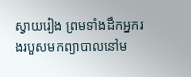ស្វាយរៀង ព្រមទាំងដឹកអ្នករងរបួសមកព្យាបាលនៅម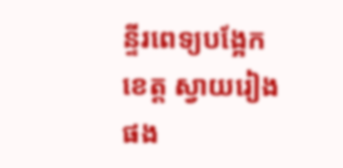ន្ទីរពេទ្យបង្អែកខេត្ត ស្វាយរៀងផង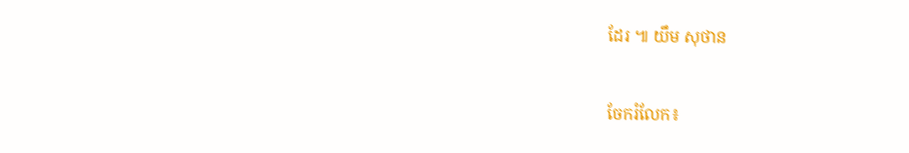ដែរ ៕ យឹម សុថាន


ចែករំលែក៖